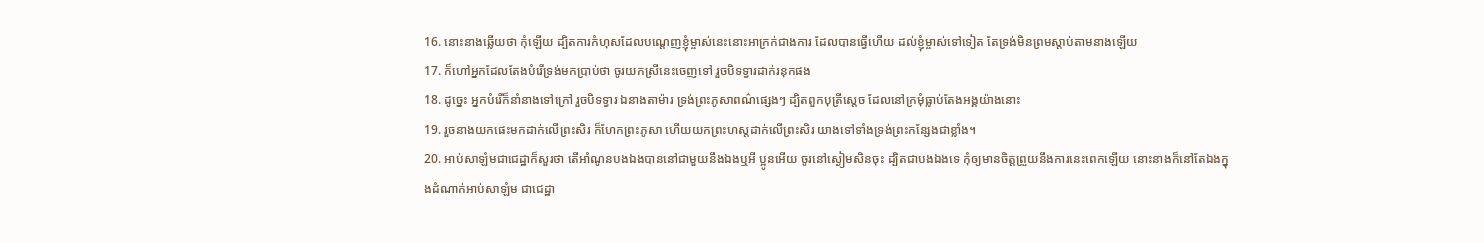16. នោះនាងឆ្លើយថា កុំឡើយ ដ្បិតការកំហុសដែលបណ្តេញខ្ញុំម្ចាស់នេះនោះអាក្រក់ជាងការ ដែលបានធ្វើហើយ ដល់ខ្ញុំម្ចាស់ទៅទៀត តែទ្រង់មិនព្រមស្តាប់តាមនាងឡើយ
17. ក៏ហៅអ្នកដែលតែងបំរើទ្រង់មកប្រាប់ថា ចូរយកស្រីនេះចេញទៅ រួចបិទទ្វារដាក់រនុកផង
18. ដូច្នេះ អ្នកបំរើក៏នាំនាងទៅក្រៅ រួចបិទទ្វារ ឯនាងតាម៉ារ ទ្រង់ព្រះភូសាពណ៌ផ្សេងៗ ដ្បិតពួកបុត្រីស្តេច ដែលនៅក្រមុំធ្លាប់តែងអង្គយ៉ាងនោះ
19. រួចនាងយកផេះមកដាក់លើព្រះសិរ ក៏ហែកព្រះភូសា ហើយយកព្រះហស្តដាក់លើព្រះសិរ យាងទៅទាំងទ្រង់ព្រះកន្សែងជាខ្លាំង។
20. អាប់សាឡំមជាជេដ្ឋាក៏សួរថា តើអាំណូនបងឯងបាននៅជាមួយនឹងឯងឬអី ប្អូនអើយ ចូរនៅស្ងៀមសិនចុះ ដ្បិតជាបងឯងទេ កុំឲ្យមានចិត្តព្រួយនឹងការនេះពេកឡើយ នោះនាងក៏នៅតែឯងក្នុងដំណាក់អាប់សាឡំម ជាជេដ្ឋា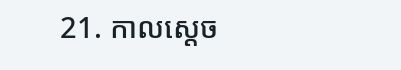21. កាលស្តេច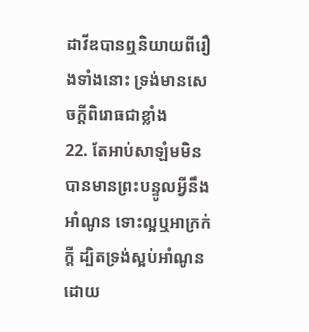ដាវីឌបានឮនិយាយពីរឿងទាំងនោះ ទ្រង់មានសេចក្តីពិរោធជាខ្លាំង
22. តែអាប់សាឡំមមិនបានមានព្រះបន្ទូលអ្វីនឹងអាំណូន ទោះល្អឬអាក្រក់ក្តី ដ្បិតទ្រង់ស្អប់អាំណូន ដោយ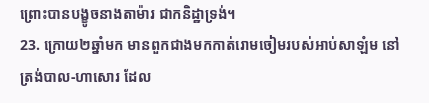ព្រោះបានបង្ខូចនាងតាម៉ារ ជាកនិដ្ឋាទ្រង់។
23. ក្រោយ២ឆ្នាំមក មានពួកជាងមកកាត់រោមចៀមរបស់អាប់សាឡំម នៅត្រង់បាល-ហាសោរ ដែល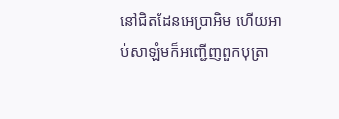នៅជិតដែនអេប្រាអិម ហើយអាប់សាឡំមក៏អញ្ជើញពួកបុត្រា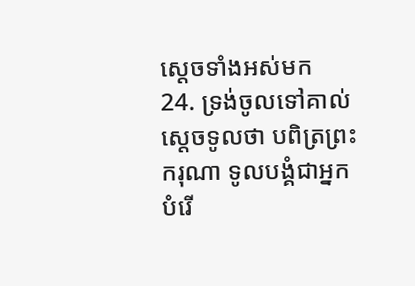ស្តេចទាំងអស់មក
24. ទ្រង់ចូលទៅគាល់ស្តេចទូលថា បពិត្រព្រះករុណា ទូលបង្គំជាអ្នកបំរើ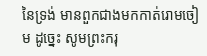នៃទ្រង់ មានពួកជាងមកកាត់រោមចៀម ដូច្នេះ សូមព្រះករុ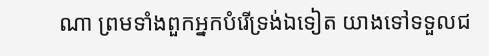ណា ព្រមទាំងពួកអ្នកបំរើទ្រង់ឯទៀត យាងទៅទទួលជ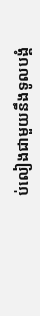ប់លៀងជាមួយនឹងទូលបង្គំ